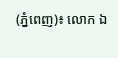(ភ្នំពេញ)៖ លោក ឯ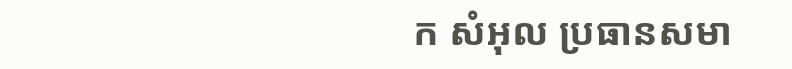ក សំអុល ប្រធានសមា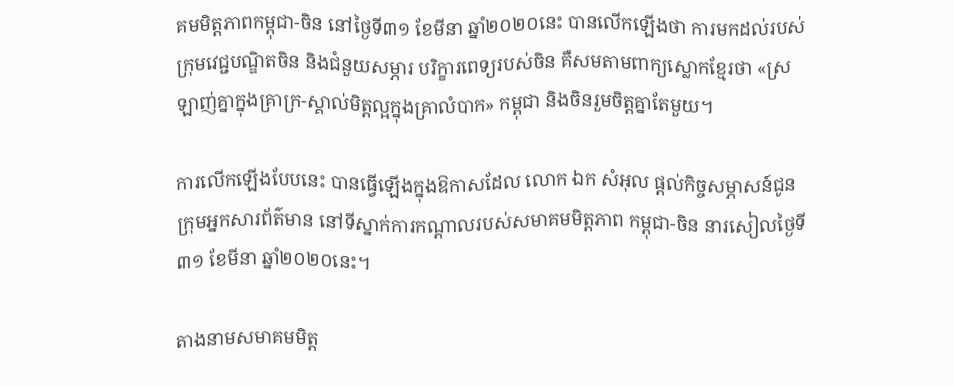គមមិត្តភាពកម្ពុជា-ចិន នៅថ្ងៃទី៣១ ខែមីនា ឆ្នាំ២០២០នេះ បានលើកឡើងថា ការមកដល់របស់ក្រុមវេជ្ជបណ្ឌិតចិន និងជំនួយសម្ភារ បរិក្ខារពេទ្យរបស់ចិន គឺសមតាមពាក្យស្លោកខ្មែរថា «ស្រឡាញ់គ្នាក្នុងគ្រាក្រ-ស្គាល់មិត្តល្អក្នុងគ្រាលំបាក» កម្ពុជា និងចិនរួមចិត្តគ្នាតែមួយ។

ការលើកឡើងបែបនេះ បានធ្វើឡើងក្នុងឱកាសដែល លោក ឯក សំអុល ផ្ដល់កិច្ចសម្ភាសន៍ជូនក្រុមអ្នកសារព័ត៌មាន នៅទីស្នាក់ការកណ្ដាលរបស់សមាគមមិត្តភាព កម្ពុជា-ចិន នារសៀលថ្ងៃទី៣១ ខែមីនា ឆ្នាំ២០២០នេះ។

តាងនាមសមាគមមិត្ត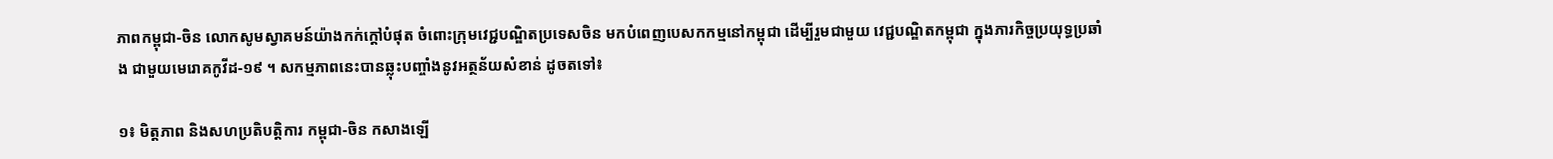ភាពកម្ពុជា-ចិន លោកសូមស្វាគមន៍យ៉ាងកក់ក្តៅបំផុត ចំពោះក្រុមវេជ្ជបណ្ឌិតប្រទេសចិន មកបំពេញបេសកកម្មនៅកម្ពុជា ដើម្បីរួមជាមួយ វេជ្ជបណ្ឌិតកម្ពុជា ក្នុងភារកិច្ចប្រយុទ្ធប្រឆាំង ជាមួយមេរោគកូវីដ-១៩ ។ សកម្មភាពនេះបានឆ្លុះបញ្ចាំងនូវអត្ថន័យសំខាន់ ដូចតទៅ៖

១៖ មិត្តភាព និងសហប្រតិបត្តិការ កម្ពុជា-ចិន កសាងឡើ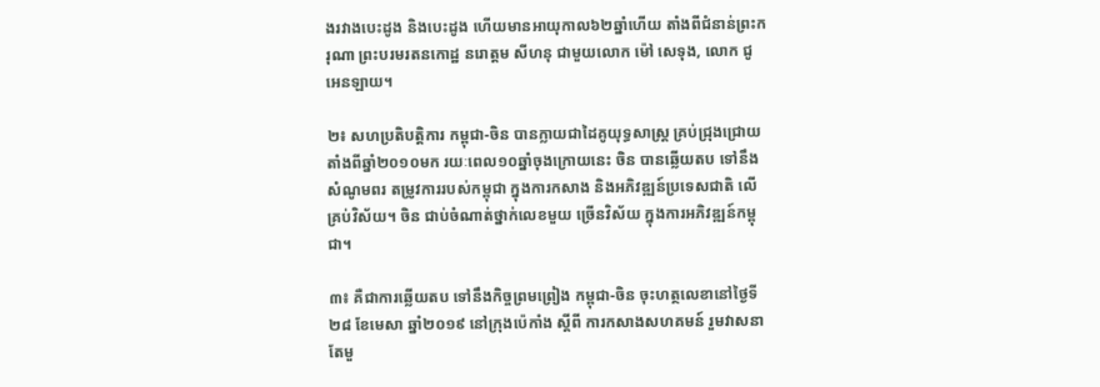ងរវាងបេះដូង និងបេះដូង ហើយមានអាយុកាល៦២ឆ្នាំហើយ តាំងពីជំនាន់ព្រះករុណា ព្រះបរមរតនកោដ្ឋ នរោត្តម សីហនុ ជាមួយលោក ម៉ៅ សេទុង, លោក ជូ អេនឡាយ។

២៖ សហប្រតិបត្តិការ កម្ពុជា-ចិន បានក្លាយជាដៃគូយុទ្ធសាស្ត្រ គ្រប់ជ្រុងជ្រោយតាំងពីឆ្នាំ២០១០មក រយៈពេល១០ឆ្នាំចុងក្រោយនេះ ចិន បានឆ្លើយតប ទៅនឹង សំណូមពរ តម្រូវការរបស់កម្ពុជា ក្នុងការកសាង និងអភិវឌ្ឍន៍ប្រទេសជាតិ លើគ្រប់វិស័យ។ ចិន ជាប់ចំណាត់ថ្នាក់លេខមួយ ច្រើនវិស័យ ក្នុងការអភិវឌ្ឍន៍កម្ពុជា។

៣៖ គឺជាការឆ្លើយតប ទៅនឹងកិច្ចព្រមព្រៀង កម្ពុជា-ចិន ចុះហត្ថលេខានៅថ្ងៃទី២៨ ខែមេសា ឆ្នាំ២០១៩ នៅក្រុងប៉េកាំង ស្តីពី ការកសាងសហគមន៍ រួមវាសនាតែមួ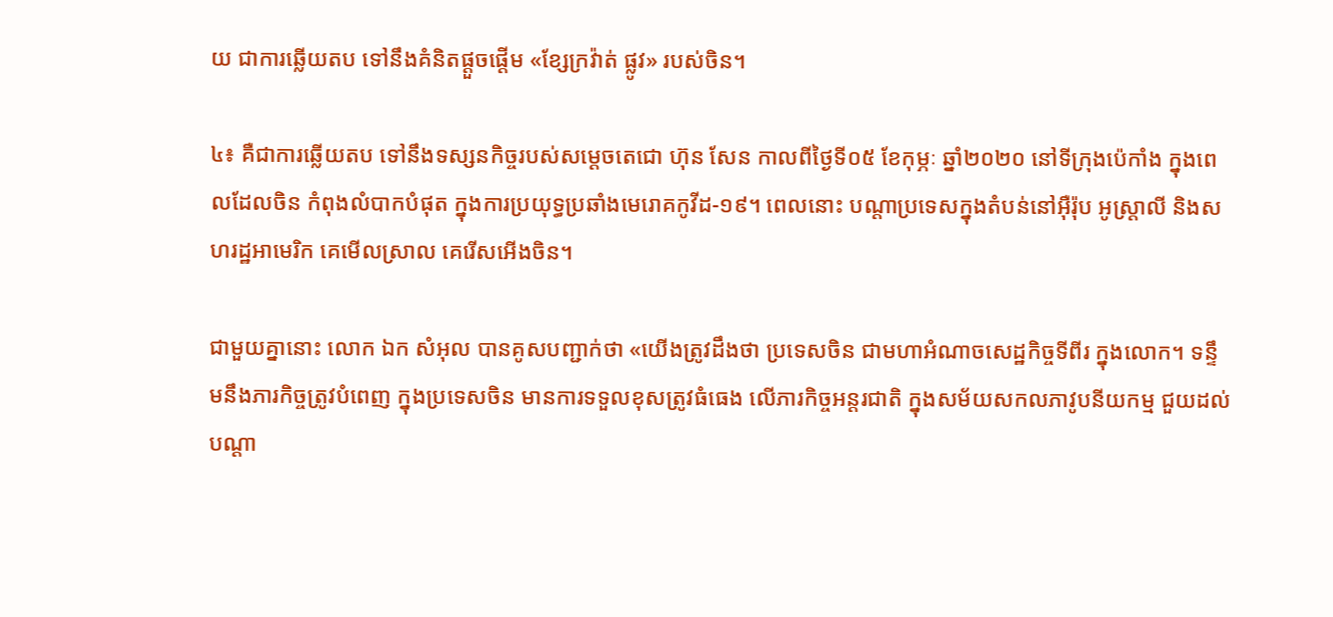យ ជាការឆ្លើយតប ទៅនឹងគំនិតផ្តួចផ្តើម «ខ្សែក្រវ៉ាត់ ផ្លូវ» របស់ចិន។

៤៖ គឺជាការឆ្លើយតប ទៅនឹងទស្សនកិច្ចរបស់សម្តេចតេជោ ហ៊ុន សែន កាលពីថ្ងៃទី០៥ ខែកុម្ភៈ ឆ្នាំ២០២០ នៅទីក្រុងប៉េកាំង ក្នុងពេលដែលចិន កំពុងលំបាកបំផុត ក្នុងការប្រយុទ្ធប្រឆាំងមេរោគកូវីដ-១៩។ ពេលនោះ បណ្តាប្រទេសក្នុងតំបន់នៅអ៊ឺរ៉ុប អូស្ត្រាលី និងសហរដ្ឋអាមេរិក គេមើលស្រាល គេរើសអើងចិន។

ជាមួយគ្នានោះ លោក ឯក សំអុល បានគូសបញ្ជាក់ថា «យើងត្រូវដឹងថា ប្រទេសចិន ជាមហាអំណាចសេដ្ឋកិច្ចទីពីរ ក្នុងលោក។ ទន្ទឹមនឹងភារកិច្ចត្រូវបំពេញ ក្នុងប្រទេសចិន មានការទទួលខុសត្រូវធំធេង លើភារកិច្ចអន្តរជាតិ ក្នុងសម័យសកលភាវូបនីយកម្ម ជួយដល់បណ្តា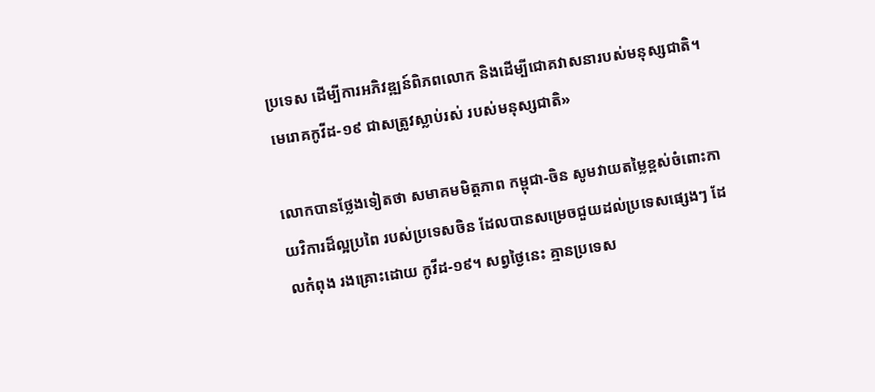ប្រទេស ដើម្បីការអភិវឌ្ឍន៍ពិភពលោក និងដើម្បីជោគវាសនារបស់មនុស្សជាតិ។ មេរោគកូវីដ-១៩ ជាសត្រូវស្លាប់រស់ របស់មនុស្សជាតិ»

លោកបានថ្លែងទៀតថា សមាគមមិត្តភាព កម្ពុជា-ចិន សូមវាយតម្លៃខ្ពស់ចំពោះកាយវិការដ៏ល្អប្រពៃ របស់ប្រទេសចិន ដែលបានសម្រេចជួយដល់ប្រទេសផ្សេងៗ ដែលកំពុង រងគ្រោះដោយ កូវីដ-១៩។ សព្វថ្ងៃនេះ គ្មានប្រទេស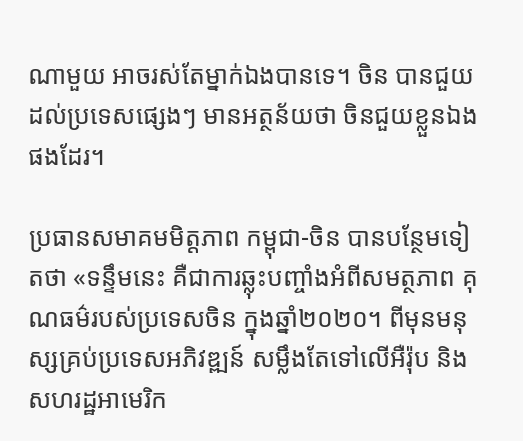ណាមួយ អាចរស់តែម្នាក់ឯងបានទេ។ ចិន បានជួយដល់ប្រទេសផ្សេងៗ មានអត្ថន័យថា ចិនជួយខ្លួនឯងផងដែរ។

ប្រធានសមាគមមិត្តភាព កម្ពុជា-ចិន បានបន្ថែមទៀតថា «ទន្ទឹមនេះ គឺជាការឆ្លុះបញ្ចាំងអំពីសមត្ថភាព គុណធម៌របស់ប្រទេសចិន ក្នុងឆ្នាំ២០២០។ ពីមុនមនុស្សគ្រប់ប្រទេសអភិវឌ្ឍន៍ សម្លឹងតែទៅលើអឺរ៉ុប និងសហរដ្ឋអាមេរិក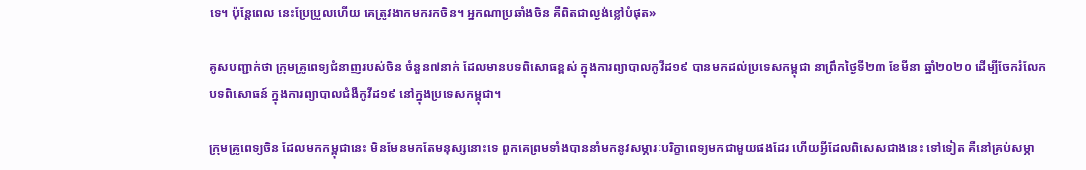ទេ។ ប៉ុន្តែពេល នេះប្រែប្រួលហើយ គេត្រូវងាកមករកចិន។ អ្នកណាប្រឆាំងចិន គឺពិតជាល្ងង់ខ្លៅបំផុត»

គូសបញ្ជាក់ថា ក្រុមគ្រូពេទ្យជំនាញរបស់ចិន ចំនួន៧នាក់ ដែលមានបទពិសោធខ្ពស់ ក្នុងការព្យាបាលកូវីដ១៩ បានមកដល់ប្រទេសកម្ពុជា នាព្រឹកថ្ងៃទី២៣ ខែមីនា ឆ្នាំ២០២០ ដើម្បីចែករំលែកបទពិសោធន៍ ក្នុងការព្យាបាលជំងឺកូវីដ១៩ នៅក្នុងប្រទេសកម្ពុជា។

ក្រុមគ្រូពេទ្យចិន ដែលមកកម្ពុជានេះ មិនមែនមកតែមនុស្សនោះទេ ពួកគេព្រមទាំងបាននាំមកនូវសម្ភារៈបរិក្ខាពេទ្យមកជាមួយផងដែរ ហើយអ្វីដែលពិសេសជាងនេះ ទៅទៀត គឺនៅគ្រប់សម្ភា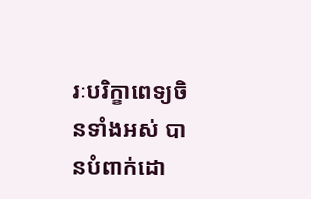រៈបរិក្ខាពេទ្យចិនទាំងអស់ បានបំពាក់ដោ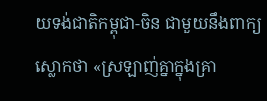យទង់ជាតិកម្ពុជា-ចិន ជាមួយនឹងពាក្យស្លោកថា «ស្រឡាញ់គ្នាក្នុងគ្រា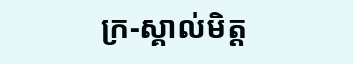ក្រ-ស្គាល់មិត្ត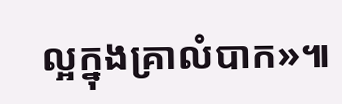ល្អក្នុងគ្រាលំបាក»៕